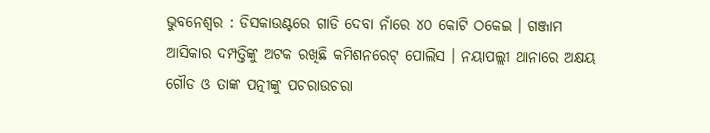ଭୁବନେଶ୍ବର : ଡିସକାଉଣ୍ଟରେ ଗାଡି ଦେବା ନାଁରେ ୪୦ କୋଟି ଠକେଇ । ଗଞ୍ଜାମ ଆସିକାର ଦମ୍ପତ୍ତିଙ୍କୁ ଅଟକ ରଖିଛି କମିଶନରେଟ୍ ପୋଲିସ । ନୟାପଲ୍ଲୀ ଥାନାରେ ଅକ୍ଷୟ ଗୌଡ ଓ ତାଙ୍କ ପତ୍ନୀଙ୍କୁ ପଚରାଉଚରା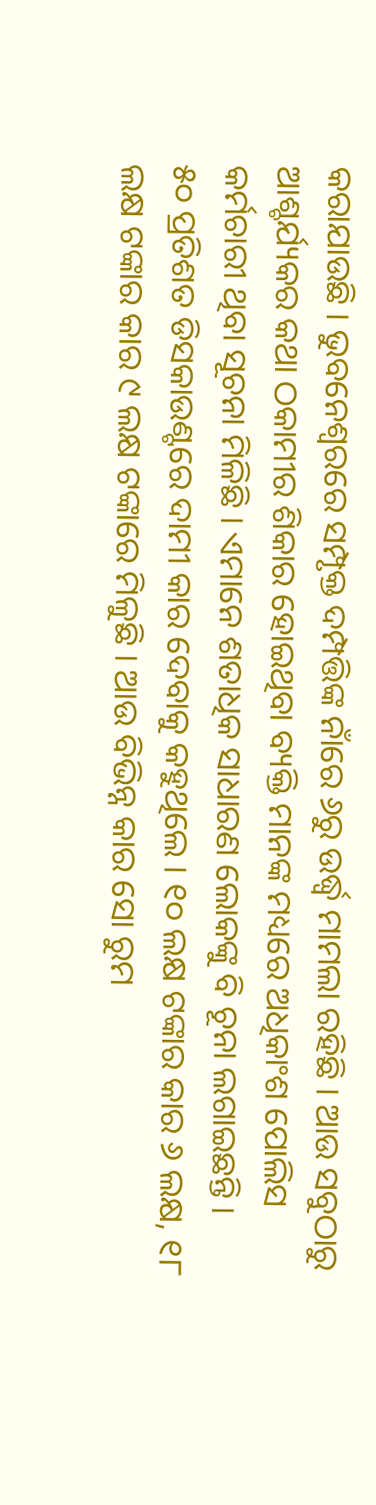କରାଯାଉଛି । ଭୁବନେଶ୍ବରରେ ସମ୍ପୃକ୍ତ ଦମ୍ପତ୍ତିଙ୍କ ନାଁରେ ୬ରୁ ଉର୍ଦ୍ଧ୍ବ ମାମଲା ରହିଛି । ଆଉ ସବୁଠାରୁ ଆଶ୍ଚର୍ଯ୍ୟକର କଥା ଠକାମୀର ଶିକାର ହୋଇଥିବା ବ୍ୟକ୍ତି ମାନଙ୍କ ମଧ୍ୟରେ ଅଧିକାଂଶ ପୋଲିସ କର୍ମଚାରୀ ଥିବା ସୂଚନା ମିଳିଛି । ଏମାନେ ଶତାଧିକ ସାଧାରଣ ଲୋକଙ୍କୁ ବି ଚୂନା ଲଗାଇଛନ୍ତି ।
୫୦ ପ୍ରତିଶତ ଡିସକାଉଣ୍ଟରେ ଦାମୀ କାର ଦେବାକୁ କହୁଥିଲେ । ୧୦ ଲକ୍ଷ ଟଙ୍କାର କାର ୬ ଲକ୍ଷ, ୧୮ ଲକ୍ଷ ଟଙ୍କାର କାର ୯ ଲକ୍ଷ ଟଙ୍କାରେ ମିଳୁଛି । ଆଉ ବିଭିନ୍ନ କାର ସୋ ରୁମ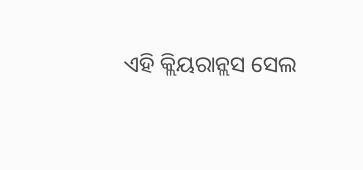ଏହି କ୍ଲିୟରାନ୍ଲସ ସେଲ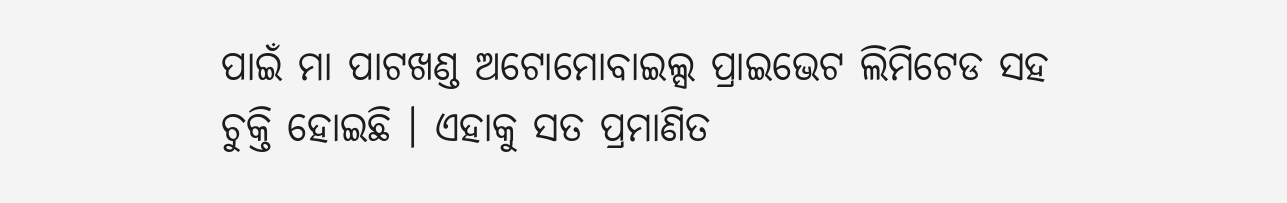ପାଇଁ ମା ପାଟଖଣ୍ଡ ଅଟୋମୋବାଇଲ୍ସ ପ୍ରାଇଭେଟ ଲିମିଟେଡ ସହ ଚୁକ୍ତି ହୋଇଛି । ଏହାକୁ ସତ ପ୍ରମାଣିତ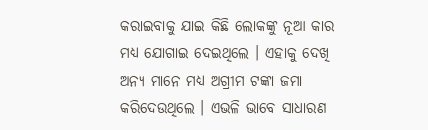କରାଇବାକୁ ଯାଇ କିଛି ଲୋକଙ୍କୁ ନୂଆ କାର ମଧ୍ୟ ଯୋଗାଇ ଦେଇଥିଲେ । ଏହାକୁ ଦେଖି ଅନ୍ୟ ମାନେ ମଧ୍ୟ ଅଗ୍ରୀମ ଟଙ୍କା ଜମା କରିଦେଉଥିଲେ । ଏଭଳି ଭାବେ ସାଧାରଣ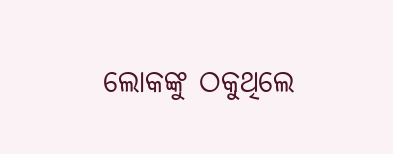ଲୋକଙ୍କୁ ଠକୁଥିଲେ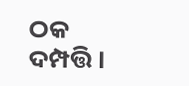ଠକ ଦମ୍ପତ୍ତି ।